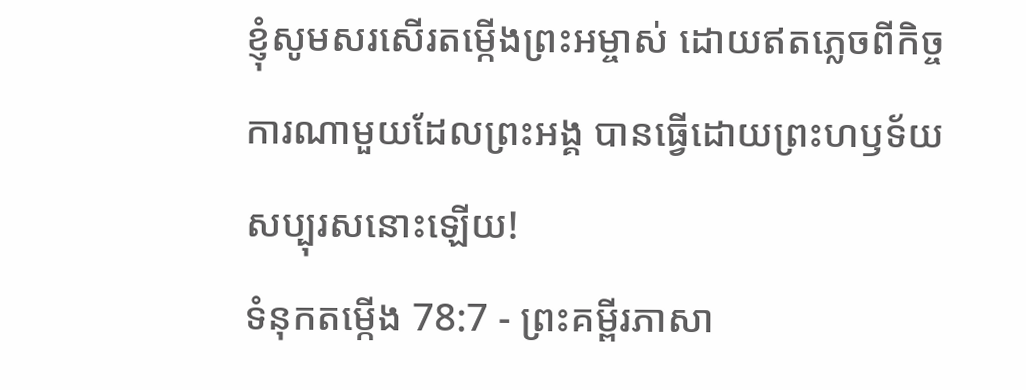ខ្ញុំសូមសរសើរតម្កើងព្រះអម្ចាស់ ដោយឥតភ្លេចពីកិច្ចការណាមួយដែលព្រះអង្គ បានធ្វើដោយព្រះហឫទ័យសប្បុរសនោះឡើយ!
ទំនុកតម្កើង 78:7 - ព្រះគម្ពីរភាសា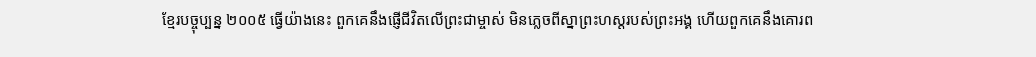ខ្មែរបច្ចុប្បន្ន ២០០៥ ធ្វើយ៉ាងនេះ ពួកគេនឹងផ្ញើជីវិតលើព្រះជាម្ចាស់ មិនភ្លេចពីស្នាព្រះហស្ដរបស់ព្រះអង្គ ហើយពួកគេនឹងគោរព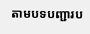តាមបទបញ្ជារប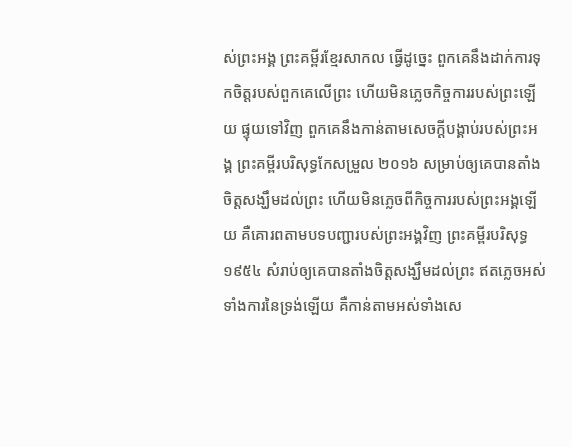ស់ព្រះអង្គ ព្រះគម្ពីរខ្មែរសាកល ធ្វើដូច្នេះ ពួកគេនឹងដាក់ការទុកចិត្តរបស់ពួកគេលើព្រះ ហើយមិនភ្លេចកិច្ចការរបស់ព្រះឡើយ ផ្ទុយទៅវិញ ពួកគេនឹងកាន់តាមសេចក្ដីបង្គាប់របស់ព្រះអង្គ ព្រះគម្ពីរបរិសុទ្ធកែសម្រួល ២០១៦ សម្រាប់ឲ្យគេបានតាំងចិត្តសង្ឃឹមដល់ព្រះ ហើយមិនភ្លេចពីកិច្ចការរបស់ព្រះអង្គឡើយ គឺគោរពតាមបទបញ្ជារបស់ព្រះអង្គវិញ ព្រះគម្ពីរបរិសុទ្ធ ១៩៥៤ សំរាប់ឲ្យគេបានតាំងចិត្តសង្ឃឹមដល់ព្រះ ឥតភ្លេចអស់ទាំងការនៃទ្រង់ឡើយ គឺកាន់តាមអស់ទាំងសេ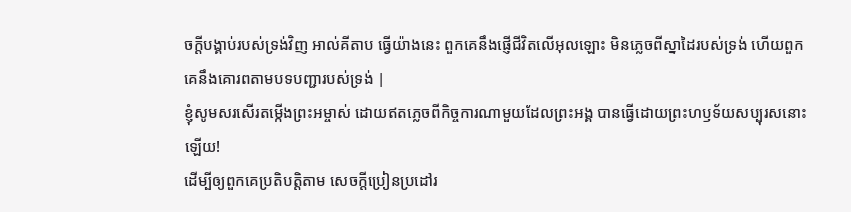ចក្ដីបង្គាប់របស់ទ្រង់វិញ អាល់គីតាប ធ្វើយ៉ាងនេះ ពួកគេនឹងផ្ញើជីវិតលើអុលឡោះ មិនភ្លេចពីស្នាដៃរបស់ទ្រង់ ហើយពួកគេនឹងគោរពតាមបទបញ្ជារបស់ទ្រង់ |
ខ្ញុំសូមសរសើរតម្កើងព្រះអម្ចាស់ ដោយឥតភ្លេចពីកិច្ចការណាមួយដែលព្រះអង្គ បានធ្វើដោយព្រះហឫទ័យសប្បុរសនោះឡើយ!
ដើម្បីឲ្យពួកគេប្រតិបត្តិតាម សេចក្ដីប្រៀនប្រដៅរ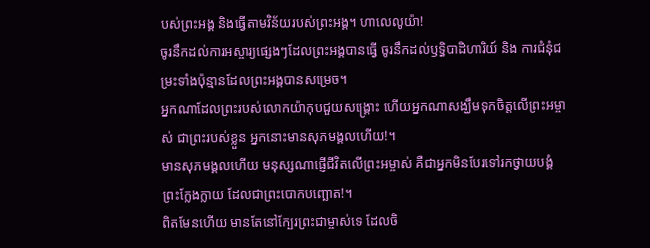បស់ព្រះអង្គ និងធ្វើតាមវិន័យរបស់ព្រះអង្គ។ ហាលេលូយ៉ា!
ចូរនឹកដល់ការអស្ចារ្យផ្សេងៗដែលព្រះអង្គបានធ្វើ ចូរនឹកដល់ឫទ្ធិបាដិហារិយ៍ និង ការជំនុំជម្រះទាំងប៉ុន្មានដែលព្រះអង្គបានសម្រេច។
អ្នកណាដែលព្រះរបស់លោកយ៉ាកុបជួយសង្គ្រោះ ហើយអ្នកណាសង្ឃឹមទុកចិត្តលើព្រះអម្ចាស់ ជាព្រះរបស់ខ្លួន អ្នកនោះមានសុភមង្គលហើយ!។
មានសុភមង្គលហើយ មនុស្សណាផ្ញើជីវិតលើព្រះអម្ចាស់ គឺជាអ្នកមិនបែរទៅរកថ្វាយបង្គំព្រះក្លែងក្លាយ ដែលជាព្រះបោកបញ្ឆោត!។
ពិតមែនហើយ មានតែនៅក្បែរព្រះជាម្ចាស់ទេ ដែលចិ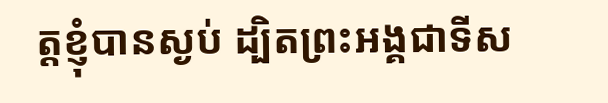ត្តខ្ញុំបានស្ងប់ ដ្បិតព្រះអង្គជាទីស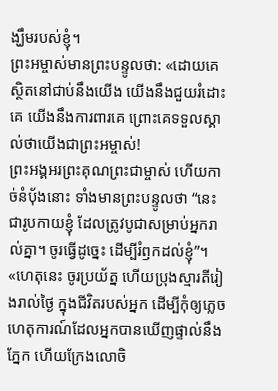ង្ឃឹមរបស់ខ្ញុំ។
ព្រះអម្ចាស់មានព្រះបន្ទូលថា: «ដោយគេស្ថិតនៅជាប់នឹងយើង យើងនឹងជួយរំដោះគេ យើងនឹងការពារគេ ព្រោះគេទទួលស្គាល់ថាយើងជាព្រះអម្ចាស់!
ព្រះអង្គអរព្រះគុណព្រះជាម្ចាស់ ហើយកាច់នំប៉័ងនោះ ទាំងមានព្រះបន្ទូលថា “នេះជារូបកាយខ្ញុំ ដែលត្រូវបូជាសម្រាប់អ្នករាល់គ្នា។ ចូរធ្វើដូច្នេះ ដើម្បីរំឭកដល់ខ្ញុំ”។
«ហេតុនេះ ចូរប្រយ័ត្ន ហើយប្រុងស្មារតីរៀងរាល់ថ្ងៃ ក្នុងជីវិតរបស់អ្នក ដើម្បីកុំឲ្យភ្លេចហេតុការណ៍ដែលអ្នកបានឃើញផ្ទាល់នឹងភ្នែក ហើយក្រែងលោចិ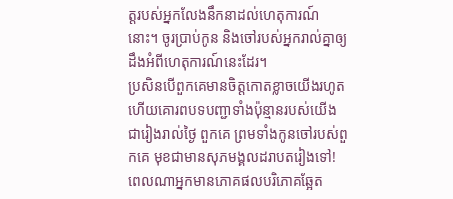ត្តរបស់អ្នកលែងនឹកនាដល់ហេតុការណ៍នោះ។ ចូរប្រាប់កូន និងចៅរបស់អ្នករាល់គ្នាឲ្យដឹងអំពីហេតុការណ៍នេះដែរ។
ប្រសិនបើពួកគេមានចិត្តកោតខ្លាចយើងរហូត ហើយគោរពបទបញ្ជាទាំងប៉ុន្មានរបស់យើងជារៀងរាល់ថ្ងៃ ពួកគេ ព្រមទាំងកូនចៅរបស់ពួកគេ មុខជាមានសុភមង្គលដរាបតរៀងទៅ!
ពេលណាអ្នកមានភោគផលបរិភោគឆ្អែត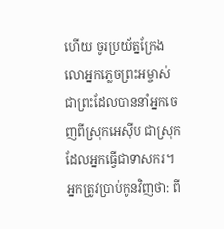ហើយ ចូរប្រយ័ត្នក្រែងលោអ្នកភ្លេចព្រះអម្ចាស់ ជាព្រះដែលបាននាំអ្នកចេញពីស្រុកអេស៊ីប ជាស្រុកដែលអ្នកធ្វើជាទាសករ។
អ្នកត្រូវប្រាប់កូនវិញថា: ពី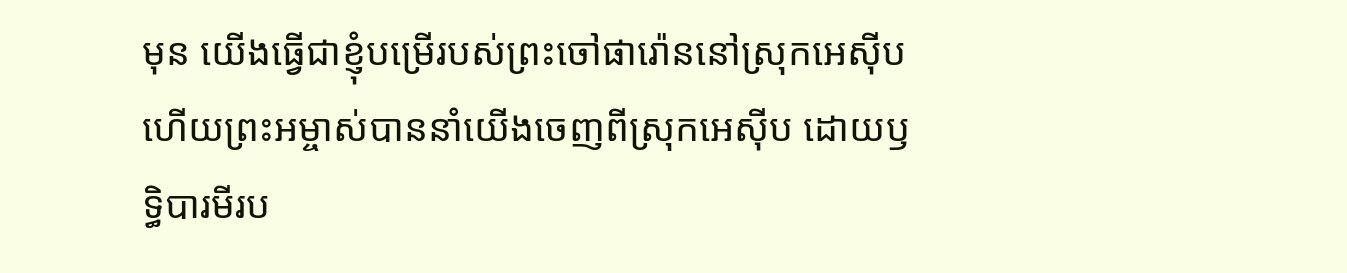មុន យើងធ្វើជាខ្ញុំបម្រើរបស់ព្រះចៅផារ៉ោននៅស្រុកអេស៊ីប ហើយព្រះអម្ចាស់បាននាំយើងចេញពីស្រុកអេស៊ីប ដោយឫទ្ធិបារមីរប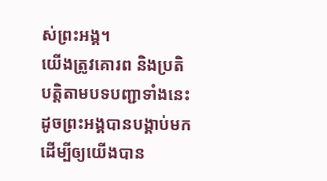ស់ព្រះអង្គ។
យើងត្រូវគោរព និងប្រតិបត្តិតាមបទបញ្ជាទាំងនេះ ដូចព្រះអង្គបានបង្គាប់មក ដើម្បីឲ្យយើងបាន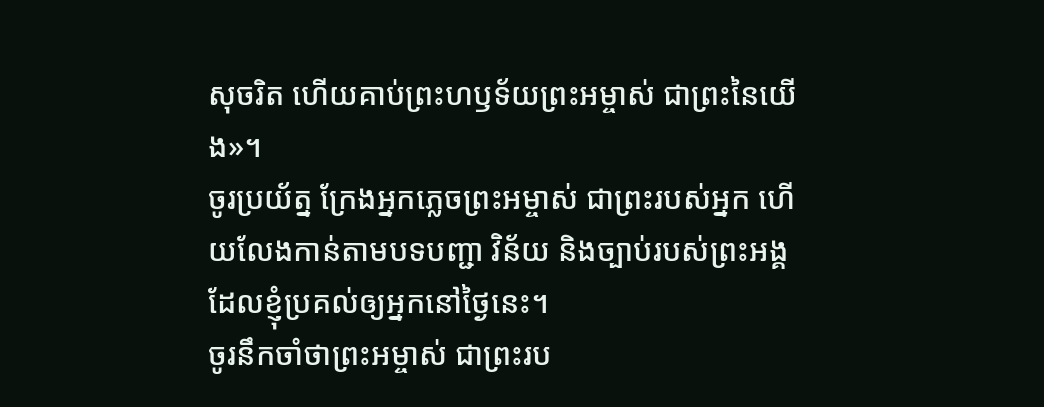សុចរិត ហើយគាប់ព្រះហឫទ័យព្រះអម្ចាស់ ជាព្រះនៃយើង»។
ចូរប្រយ័ត្ន ក្រែងអ្នកភ្លេចព្រះអម្ចាស់ ជាព្រះរបស់អ្នក ហើយលែងកាន់តាមបទបញ្ជា វិន័យ និងច្បាប់របស់ព្រះអង្គ ដែលខ្ញុំប្រគល់ឲ្យអ្នកនៅថ្ងៃនេះ។
ចូរនឹកចាំថាព្រះអម្ចាស់ ជាព្រះរប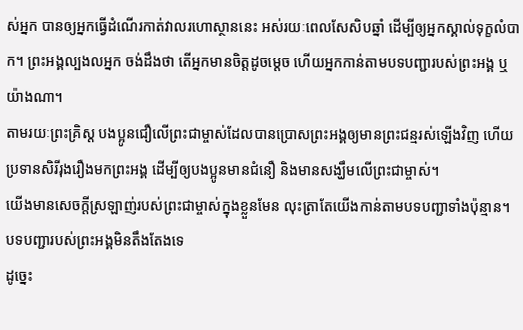ស់អ្នក បានឲ្យអ្នកធ្វើដំណើរកាត់វាលរហោស្ថាននេះ អស់រយៈពេលសែសិបឆ្នាំ ដើម្បីឲ្យអ្នកស្គាល់ទុក្ខលំបាក។ ព្រះអង្គល្បងលអ្នក ចង់ដឹងថា តើអ្នកមានចិត្តដូចម្ដេច ហើយអ្នកកាន់តាមបទបញ្ជារបស់ព្រះអង្គ ឬយ៉ាងណា។
តាមរយៈព្រះគ្រិស្ត បងប្អូនជឿលើព្រះជាម្ចាស់ដែលបានប្រោសព្រះអង្គឲ្យមានព្រះជន្មរស់ឡើងវិញ ហើយប្រទានសិរីរុងរឿងមកព្រះអង្គ ដើម្បីឲ្យបងប្អូនមានជំនឿ និងមានសង្ឃឹមលើព្រះជាម្ចាស់។
យើងមានសេចក្ដីស្រឡាញ់របស់ព្រះជាម្ចាស់ក្នុងខ្លួនមែន លុះត្រាតែយើងកាន់តាមបទបញ្ជាទាំងប៉ុន្មាន។ បទបញ្ជារបស់ព្រះអង្គមិនតឹងតែងទេ
ដូច្នេះ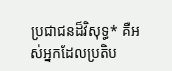ប្រជាជនដ៏វិសុទ្ធ* គឺអស់អ្នកដែលប្រតិប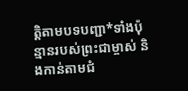ត្តិតាមបទបញ្ជា*ទាំងប៉ុន្មានរបស់ព្រះជាម្ចាស់ និងកាន់តាមជំ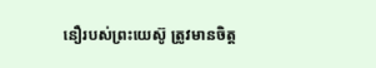នឿរបស់ព្រះយេស៊ូ ត្រូវមានចិត្ត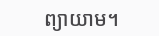ព្យាយាម។